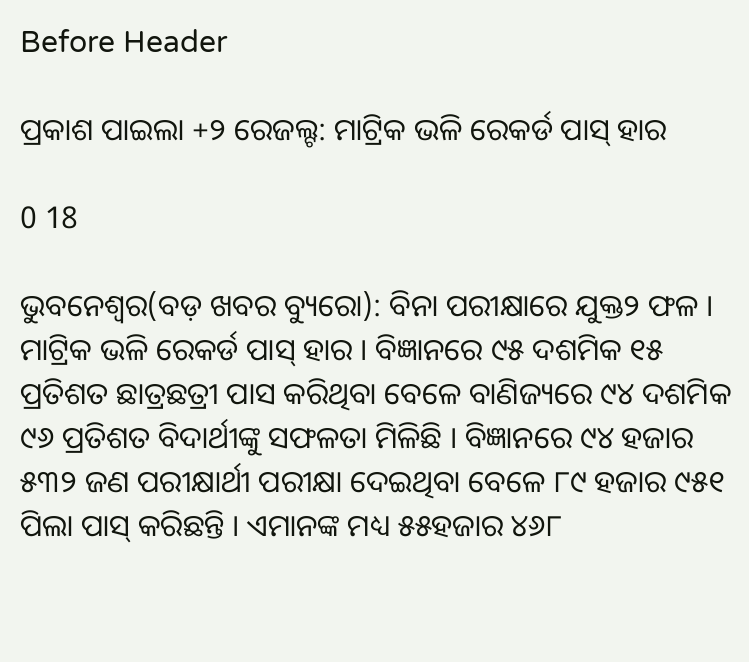Before Header

ପ୍ରକାଶ ପାଇଲା +୨ ରେଜଲ୍ଟ: ମାଟ୍ରିକ ଭଳି ରେକର୍ଡ ପାସ୍ ହାର

0 18

ଭୁବନେଶ୍ୱର(ବଡ଼ ଖବର ବ୍ୟୁରୋ): ବିନା ପରୀକ୍ଷାରେ ଯୁକ୍ତ୨ ଫଳ । ମାଟ୍ରିକ ଭଳି ରେକର୍ଡ ପାସ୍ ହାର । ବିଜ୍ଞାନରେ ୯୫ ଦଶମିକ ୧୫ ପ୍ରତିଶତ ଛାତ୍ରଛତ୍ରୀ ପାସ କରିଥିବା ବେଳେ ବାଣିଜ୍ୟରେ ୯୪ ଦଶମିକ ୯୬ ପ୍ରତିଶତ ବିଦାର୍ଥୀଙ୍କୁ ସଫଳତା ମିଳିଛି । ବିଜ୍ଞାନରେ ୯୪ ହଜାର ୫୩୨ ଜଣ ପରୀକ୍ଷାର୍ଥୀ ପରୀକ୍ଷା ଦେଇଥିବା ବେଳେ ୮୯ ହଜାର ୯୫୧ ପିଲା ପାସ୍ କରିଛନ୍ତି । ଏମାନଙ୍କ ମଧ୍ୟ ୫୫ହଜାର ୪୬୮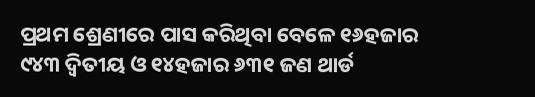ପ୍ରଥମ ଶ୍ରେଣୀରେ ପାସ କରିଥିବା ବେଳେ ୧୬ହଜାର ୯୪୩ ଦ୍ୱିତୀୟ ଓ ୧୪ହଜାର ୬୩୧ ଜଣ ଥାର୍ଡ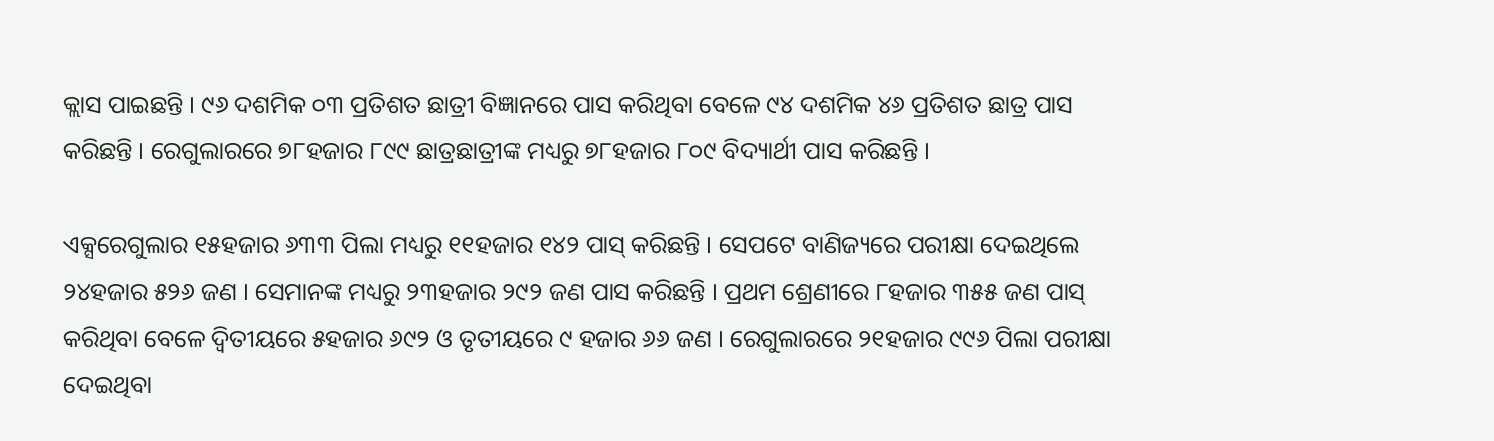କ୍ଲାସ ପାଇଛନ୍ତି । ୯୬ ଦଶମିକ ୦୩ ପ୍ରତିଶତ ଛାତ୍ରୀ ବିଜ୍ଞାନରେ ପାସ କରିଥିବା ବେଳେ ୯୪ ଦଶମିକ ୪୬ ପ୍ରତିଶତ ଛାତ୍ର ପାସ କରିଛନ୍ତି । ରେଗୁଲାରରେ ୭୮ହଜାର ୮୯୯ ଛାତ୍ରଛାତ୍ରୀଙ୍କ ମଧ୍ୟରୁ ୭୮ହଜାର ୮୦୯ ବିଦ୍ୟାର୍ଥୀ ପାସ କରିଛନ୍ତି ।

ଏକ୍ସରେଗୁଲାର ୧୫ହଜାର ୬୩୩ ପିଲା ମଧ୍ୟରୁ ୧୧ହଜାର ୧୪୨ ପାସ୍ କରିଛନ୍ତି । ସେପଟେ ବାଣିଜ୍ୟରେ ପରୀକ୍ଷା ଦେଇଥିଲେ ୨୪ହଜାର ୫୨୬ ଜଣ । ସେମାନଙ୍କ ମଧ୍ୟରୁ ୨୩ହଜାର ୨୯୨ ଜଣ ପାସ କରିଛନ୍ତି । ପ୍ରଥମ ଶ୍ରେଣୀରେ ୮ହଜାର ୩୫୫ ଜଣ ପାସ୍ କରିଥିବା ବେଳେ ଦ୍ୱିତୀୟରେ ୫ହଜାର ୬୯୨ ଓ ତୃତୀୟରେ ୯ ହଜାର ୬୬ ଜଣ । ରେଗୁଲାରରେ ୨୧ହଜାର ୯୯୬ ପିଲା ପରୀକ୍ଷା ଦେଇଥିବା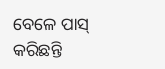ବେଳେ ପାସ୍ କରିଛନ୍ତି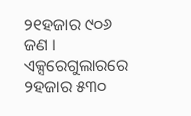୨୧ହଜାର ୯୦୬ ଜଣ । ଏକ୍ସରେଗୁଲାରରେ ୨ହଜାର ୫୩୦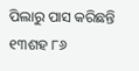ପିଲାରୁ ପାସ କରିଛନ୍ତି ୧୩ଶହ ୮୬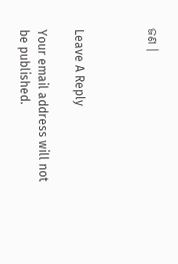ଜଣ ।



Leave A Reply

Your email address will not be published.